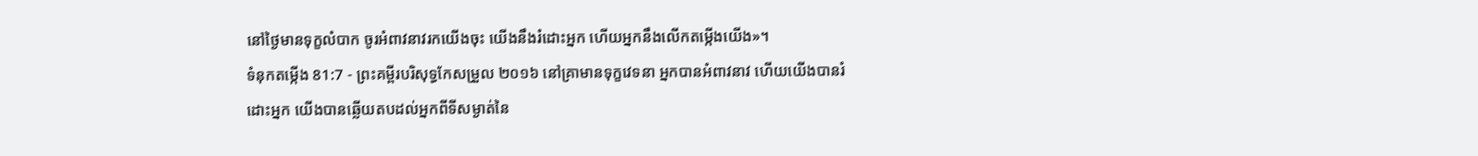នៅថ្ងៃមានទុក្ខលំបាក ចូរអំពាវនាវរកយើងចុះ យើងនឹងរំដោះអ្នក ហើយអ្នកនឹងលើកតម្កើងយើង»។
ទំនុកតម្កើង 81:7 - ព្រះគម្ពីរបរិសុទ្ធកែសម្រួល ២០១៦ នៅគ្រាមានទុក្ខវេទនា អ្នកបានអំពាវនាវ ហើយយើងបានរំដោះអ្នក យើងបានឆ្លើយតបដល់អ្នកពីទីសម្ងាត់នៃ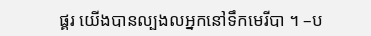ផ្គរ យើងបានល្បងលអ្នកនៅទឹកមេរីបា ។ –ប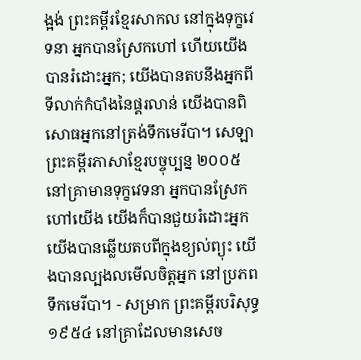ង្អង់ ព្រះគម្ពីរខ្មែរសាកល នៅក្នុងទុក្ខវេទនា អ្នកបានស្រែកហៅ ហើយយើងបានរំដោះអ្នក; យើងបានតបនឹងអ្នកពីទីលាក់កំបាំងនៃផ្គរលាន់ យើងបានពិសោធអ្នកនៅត្រង់ទឹកមេរីបា។ សេឡា ព្រះគម្ពីរភាសាខ្មែរបច្ចុប្បន្ន ២០០៥ នៅគ្រាមានទុក្ខវេទនា អ្នកបានស្រែកហៅយើង យើងក៏បានជួយរំដោះអ្នក យើងបានឆ្លើយតបពីក្នុងខ្យល់ព្យុះ យើងបានល្បងលមើលចិត្តអ្នក នៅប្រភពទឹកមេរីបា។ - សម្រាក ព្រះគម្ពីរបរិសុទ្ធ ១៩៥៤ នៅគ្រាដែលមានសេច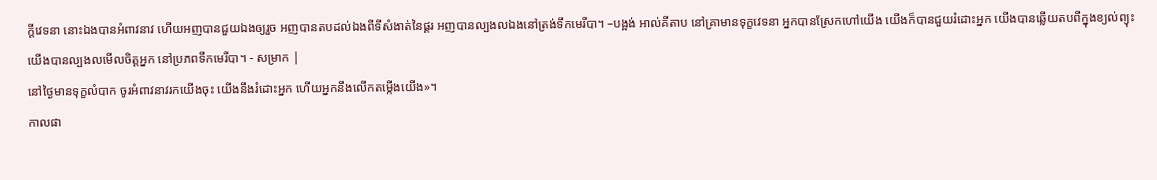ក្ដីវេទនា នោះឯងបានអំពាវនាវ ហើយអញបានជួយឯងឲ្យរួច អញបានតបដល់ឯងពីទីសំងាត់នៃផ្គរ អញបានល្បងលឯងនៅត្រង់ទឹកមេរីបា។ –បង្អង់ អាល់គីតាប នៅគ្រាមានទុក្ខវេទនា អ្នកបានស្រែកហៅយើង យើងក៏បានជួយរំដោះអ្នក យើងបានឆ្លើយតបពីក្នុងខ្យល់ព្យុះ យើងបានល្បងលមើលចិត្តអ្នក នៅប្រភពទឹកមេរីបា។ - សម្រាក |
នៅថ្ងៃមានទុក្ខលំបាក ចូរអំពាវនាវរកយើងចុះ យើងនឹងរំដោះអ្នក ហើយអ្នកនឹងលើកតម្កើងយើង»។
កាលផា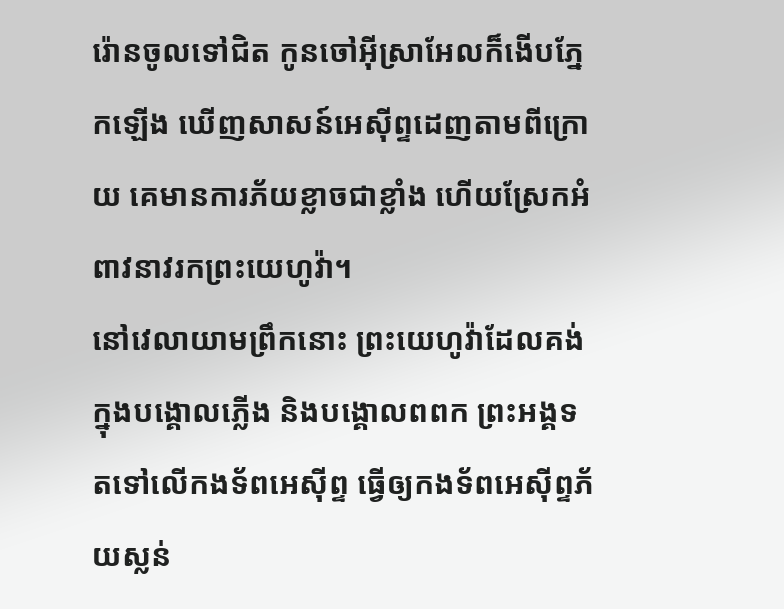រ៉ោនចូលទៅជិត កូនចៅអ៊ីស្រាអែលក៏ងើបភ្នែកឡើង ឃើញសាសន៍អេស៊ីព្ទដេញតាមពីក្រោយ គេមានការភ័យខ្លាចជាខ្លាំង ហើយស្រែកអំពាវនាវរកព្រះយេហូវ៉ា។
នៅវេលាយាមព្រឹកនោះ ព្រះយេហូវ៉ាដែលគង់ក្នុងបង្គោលភ្លើង និងបង្គោលពពក ព្រះអង្គទតទៅលើកងទ័ពអេស៊ីព្ទ ធ្វើឲ្យកងទ័ពអេស៊ីព្ទភ័យស្លន់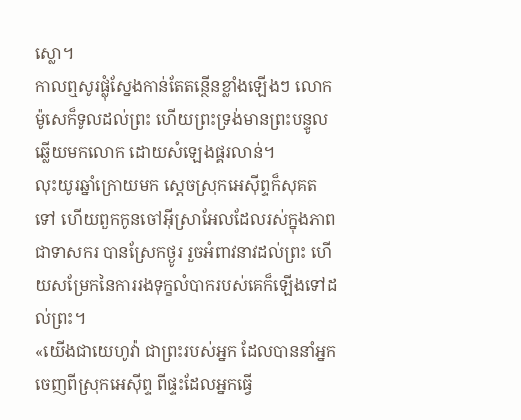ស្លោ។
កាលឮសូរផ្លុំស្នែងកាន់តែតន្ថើនខ្លាំងឡើងៗ លោកម៉ូសេក៏ទូលដល់ព្រះ ហើយព្រះទ្រង់មានព្រះបន្ទូលឆ្លើយមកលោក ដោយសំឡេងផ្គរលាន់។
លុះយូរឆ្នាំក្រោយមក ស្តេចស្រុកអេស៊ីព្ទក៏សុគតទៅ ហើយពួកកូនចៅអ៊ីស្រាអែលដែលរស់ក្នុងភាពជាទាសករ បានស្រែកថ្ងូរ រួចអំពាវនាវដល់ព្រះ ហើយសម្រែកនៃការរងទុក្ខលំបាករបស់គេក៏ឡើងទៅដល់ព្រះ។
«យើងជាយេហូវ៉ា ជាព្រះរបស់អ្នក ដែលបាននាំអ្នកចេញពីស្រុកអេស៊ីព្ទ ពីផ្ទះដែលអ្នកធ្វើ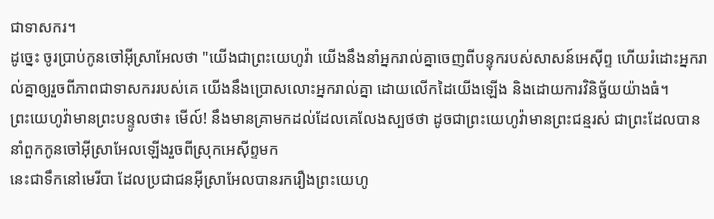ជាទាសករ។
ដូច្នេះ ចូរប្រាប់កូនចៅអ៊ីស្រាអែលថា "យើងជាព្រះយេហូវ៉ា យើងនឹងនាំអ្នករាល់គ្នាចេញពីបន្ទុករបស់សាសន៍អេស៊ីព្ទ ហើយរំដោះអ្នករាល់គ្នាឲ្យរួចពីភាពជាទាសកររបស់គេ យើងនឹងប្រោសលោះអ្នករាល់គ្នា ដោយលើកដៃយើងឡើង និងដោយការវិនិច្ឆ័យយ៉ាងធំ។
ព្រះយេហូវ៉ាមានព្រះបន្ទូលថា៖ មើល៍! នឹងមានគ្រាមកដល់ដែលគេលែងស្បថថា ដូចជាព្រះយេហូវ៉ាមានព្រះជន្មរស់ ជាព្រះដែលបាននាំពួកកូនចៅអ៊ីស្រាអែលឡើងរួចពីស្រុកអេស៊ីព្ទមក
នេះជាទឹកនៅមេរីបា ដែលប្រជាជនអ៊ីស្រាអែលបានរករឿងព្រះយេហូ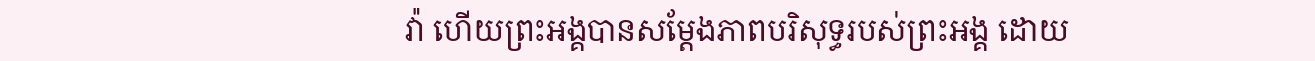វ៉ា ហើយព្រះអង្គបានសម្ដែងភាពបរិសុទ្ធរបស់ព្រះអង្គ ដោយ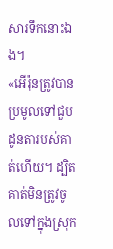សារទឹកនោះឯង។
«អើរ៉ុនត្រូវបានប្រមូលទៅជួបដូនតារបស់គាត់ហើយ។ ដ្បិតគាត់មិនត្រូវចូលទៅក្នុងស្រុក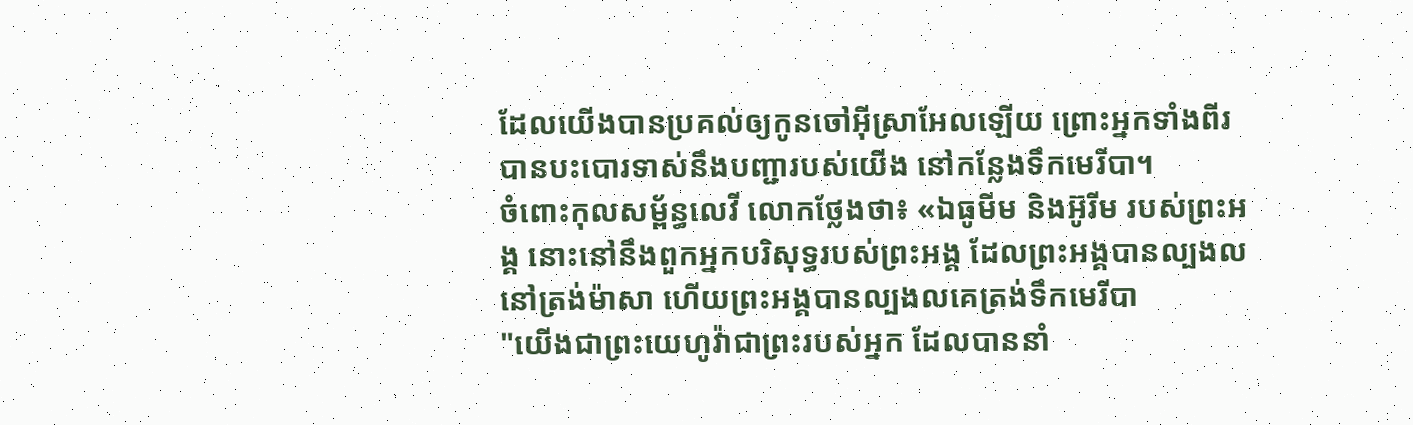ដែលយើងបានប្រគល់ឲ្យកូនចៅអ៊ីស្រាអែលឡើយ ព្រោះអ្នកទាំងពីរបានបះបោរទាស់នឹងបញ្ជារបស់យើង នៅកន្លែងទឹកមេរីបា។
ចំពោះកុលសម្ព័ន្ធលេវី លោកថ្លែងថា៖ «ឯធូមីម និងអ៊ូរីម របស់ព្រះអង្គ នោះនៅនឹងពួកអ្នកបរិសុទ្ធរបស់ព្រះអង្គ ដែលព្រះអង្គបានល្បងលនៅត្រង់ម៉ាសា ហើយព្រះអង្គបានល្បងលគេត្រង់ទឹកមេរីបា
"យើងជាព្រះយេហូវ៉ាជាព្រះរបស់អ្នក ដែលបាននាំ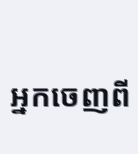អ្នកចេញពី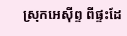ស្រុកអេស៊ីព្ទ ពីផ្ទះដែ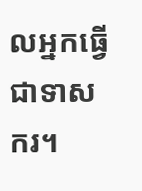លអ្នកធ្វើជាទាសករ។